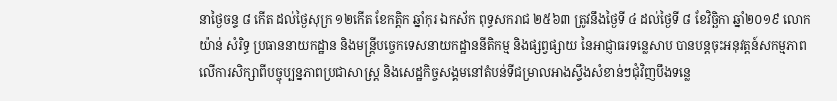នាថ្ងៃចន្ទ ៨ កើត ដល់ថ្ងៃសុក្រ ១២កើត ខែកត្តិក ឆ្នាំកុរ ឯកស័ក ពុទ្ធសករាជ ២៥៦៣ ត្រូវនឹងថ្ងៃទី ៤ ដល់ថ្ងៃទី ៨ ខែវិច្ឆិកា ឆ្នាំ២០១៩ លោក យ៉ាន់ សំរិទ្ធ ប្រធាននាយកដ្ឋាន និងមន្ត្រីបច្ចេកទេសនាយកដ្ឋាននីតិកម្ម និងផ្សព្វផ្សាយ នៃអាជ្ញាធរទន្លេសាប បានបន្តចុះអនុវត្តន៍សកម្មភាពលើការសិក្សាពីបច្ចុប្បន្នភាពប្រជាសាស្ត្រ និងសេដ្ឋកិច្ចសង្គមនៅតំបន់ទីជម្រាលអាងស្ទឹងសំខាន់ៗជុំវិញបឹងទន្លេ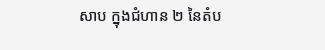សាប ក្នុងជំហាន ២ នៃតំប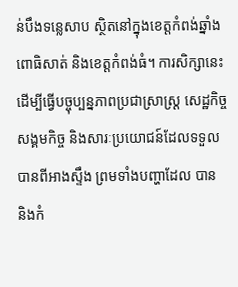ន់បឹងទន្លេសាប ស្ថិតនៅក្នុងខេត្តកំពង់ឆ្នាំង ពោធិសាត់ និងខេត្តកំពង់ធំ។ ការសិក្សានេះ ដើម្បីធ្វើបច្ចុប្បន្នភាពប្រជាស្រាស្ត្រ សេដ្ឋកិច្ច សង្គមកិច្ច និងសារៈប្រយោជន៍ដែលទទួលបានពីអាងស្ទឹង ព្រមទាំងបញ្ហាដែល បាន និងកំ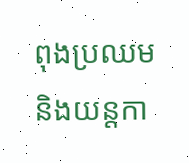ពុងប្រឈម និងយន្តកា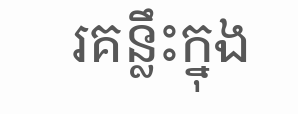រគន្លឹះក្នុង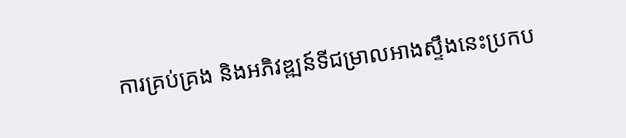ការគ្រប់គ្រង និងអភិវឌ្ឍន៍ទីជម្រាលអាងស្ទឹងនេះប្រកប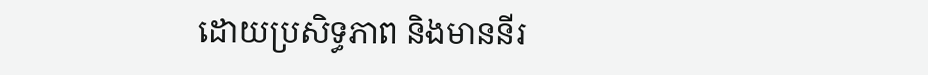ដោយប្រសិទ្ធភាព និងមាននីរ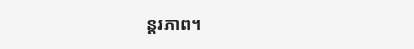ន្តរភាព។